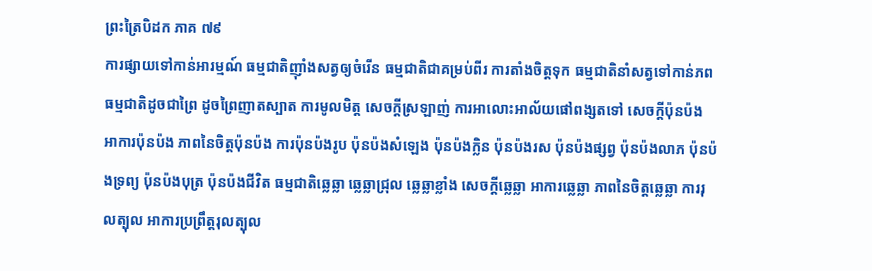ព្រះត្រៃបិដក ភាគ ៧៩
ការផ្សាយទៅកាន់អារម្មណ៍ ធម្មជាតិញ៉ាំងសត្វឲ្យចំរើន ធម្មជាតិជាគម្រប់ពីរ ការតាំងចិត្តទុក ធម្មជាតិនាំសត្វទៅកាន់ភព ធម្មជាតិដូចជាព្រៃ ដូចព្រៃញាតស្បាត ការមូលមិត្ត សេចក្តីស្រឡាញ់ ការអាលោះអាល័យផៅពង្សតទៅ សេចក្តីប៉ុនប៉ង អាការប៉ុនប៉ង ភាពនៃចិត្តប៉ុនប៉ង ការប៉ុនប៉ងរូប ប៉ុនប៉ងសំឡេង ប៉ុនប៉ងក្លិន ប៉ុនប៉ងរស ប៉ុនប៉ងផ្សព្វ ប៉ុនប៉ងលាភ ប៉ុនប៉ងទ្រព្យ ប៉ុនប៉ងបុត្រ ប៉ុនប៉ងជីវិត ធម្មជាតិឆ្លេឆ្លា ឆ្លេឆ្លាជ្រុល ឆ្លេឆ្លាខ្លាំង សេចក្តីឆ្លេឆ្លា អាការឆ្លេឆ្លា ភាពនៃចិត្តឆ្លេឆ្លា ការរុលត្បុល អាការប្រព្រឹត្តរុលត្បុល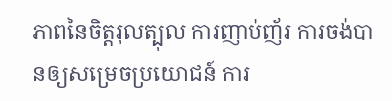ភាពនៃចិត្តរុលត្បុល ការញាប់ញ័រ ការចង់បានឲ្យសម្រេចប្រយោជន៍ ការ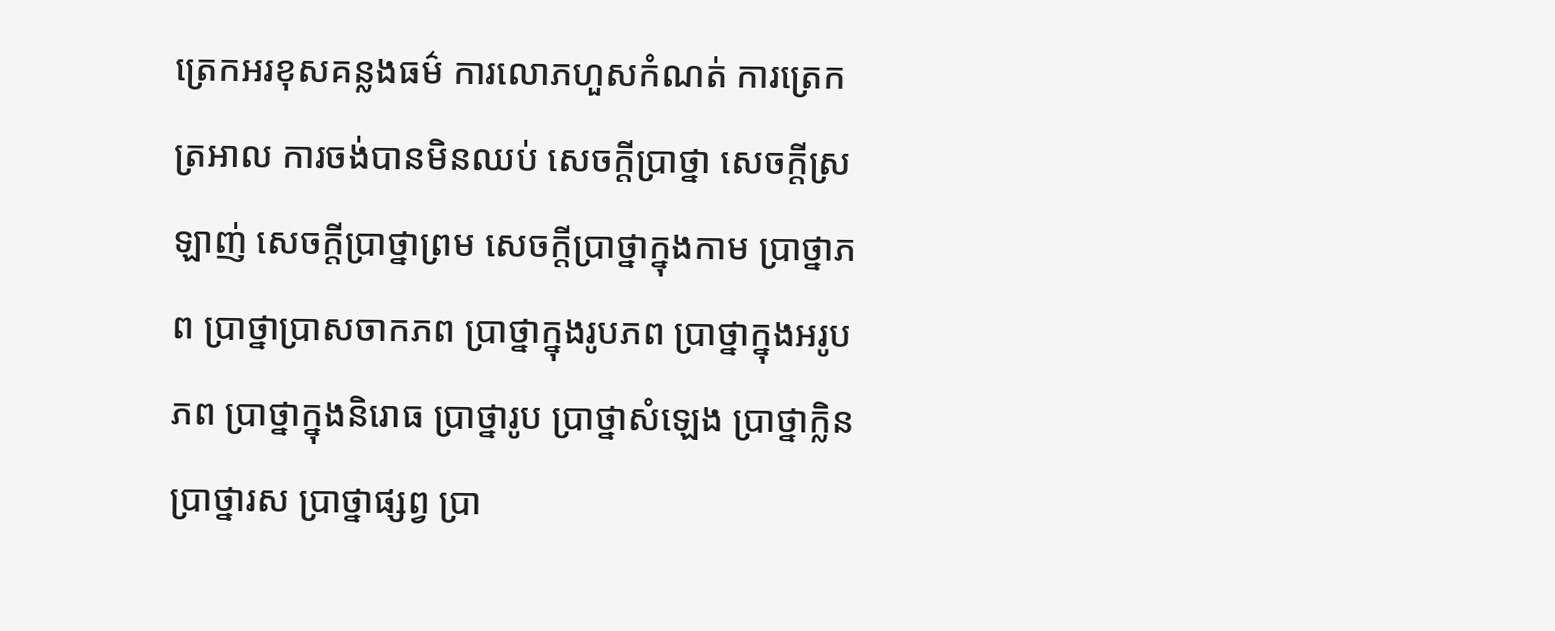ត្រេកអរខុសគន្លងធម៌ ការលោភហួសកំណត់ ការត្រេកត្រអាល ការចង់បានមិនឈប់ សេចក្តីប្រាថ្នា សេចក្តីស្រឡាញ់ សេចក្តីប្រាថ្នាព្រម សេចក្តីប្រាថ្នាក្នុងកាម ប្រាថ្នាភព ប្រាថ្នាប្រាសចាកភព ប្រាថ្នាក្នុងរូបភព ប្រាថ្នាក្នុងអរូបភព ប្រាថ្នាក្នុងនិរោធ ប្រាថ្នារូប ប្រាថ្នាសំឡេង ប្រាថ្នាក្លិន ប្រាថ្នារស ប្រាថ្នាផ្សព្វ ប្រា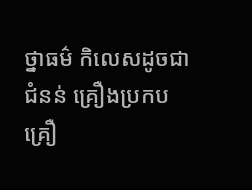ថ្នាធម៌ កិលេសដូចជាជំនន់ គ្រឿងប្រកប គ្រឿ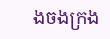ងចងក្រង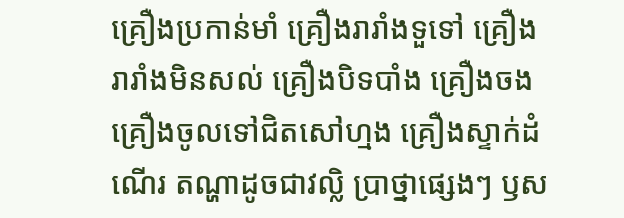គ្រឿងប្រកាន់មាំ គ្រឿងរារាំងទួទៅ គ្រឿងរារាំងមិនសល់ គ្រឿងបិទបាំង គ្រឿងចង គ្រឿងចូលទៅជិតសៅហ្មង គ្រឿងស្ទាក់ដំណើរ តណ្ហាដូចជាវល្លិ ប្រាថ្នាផ្សេងៗ ឫស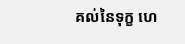គល់នៃទុក្ខ ហេ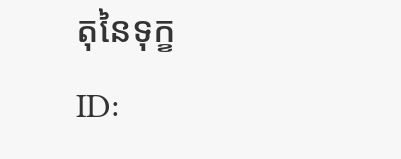តុនៃទុក្ខ
ID: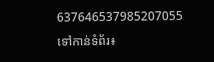637646537985207055
ទៅកាន់ទំព័រ៖